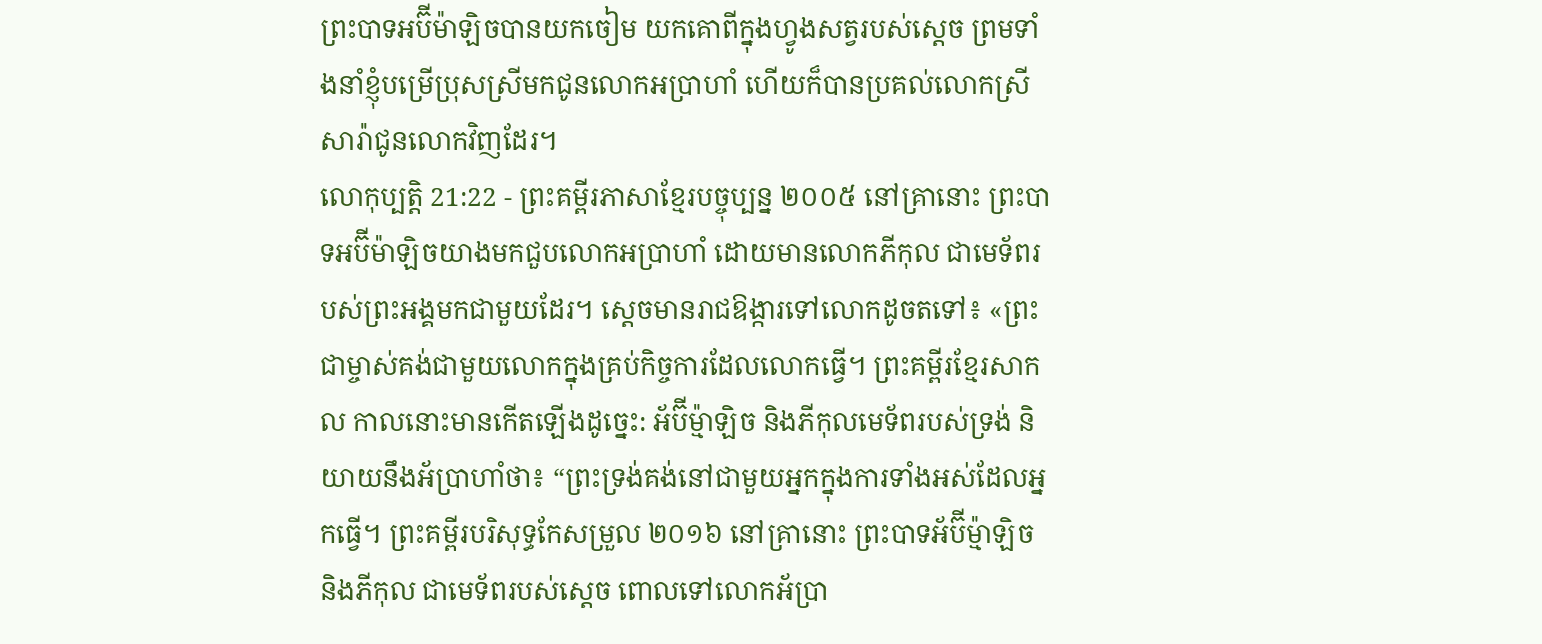ព្រះបាទអប៊ីម៉ាឡិចបានយកចៀម យកគោពីក្នុងហ្វូងសត្វរបស់ស្ដេច ព្រមទាំងនាំខ្ញុំបម្រើប្រុសស្រីមកជូនលោកអប្រាហាំ ហើយក៏បានប្រគល់លោកស្រីសារ៉ាជូនលោកវិញដែរ។
លោកុប្បត្តិ 21:22 - ព្រះគម្ពីរភាសាខ្មែរបច្ចុប្បន្ន ២០០៥ នៅគ្រានោះ ព្រះបាទអប៊ីម៉ាឡិចយាងមកជួបលោកអប្រាហាំ ដោយមានលោកភីកុល ជាមេទ័ពរបស់ព្រះអង្គមកជាមួយដែរ។ ស្ដេចមានរាជឱង្ការទៅលោកដូចតទៅ៖ «ព្រះជាម្ចាស់គង់ជាមួយលោកក្នុងគ្រប់កិច្ចការដែលលោកធ្វើ។ ព្រះគម្ពីរខ្មែរសាកល កាលនោះមានកើតឡើងដូច្នេះ: អ័ប៊ីម្ម៉ាឡិច និងភីកុលមេទ័ពរបស់ទ្រង់ និយាយនឹងអ័ប្រាហាំថា៖ “ព្រះទ្រង់គង់នៅជាមួយអ្នកក្នុងការទាំងអស់ដែលអ្នកធ្វើ។ ព្រះគម្ពីរបរិសុទ្ធកែសម្រួល ២០១៦ នៅគ្រានោះ ព្រះបាទអ័ប៊ីម៉្មាឡិច និងភីកុល ជាមេទ័ពរបស់ស្ដេច ពោលទៅលោកអ័ប្រា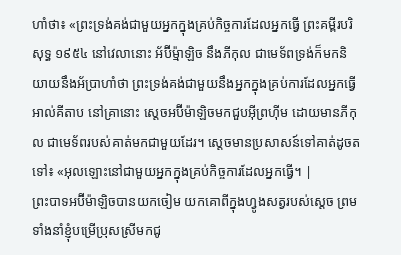ហាំថា៖ «ព្រះទ្រង់គង់ជាមួយអ្នកក្នុងគ្រប់កិច្ចការដែលអ្នកធ្វើ ព្រះគម្ពីរបរិសុទ្ធ ១៩៥៤ នៅវេលានោះ អ័ប៊ីម៉្មាឡិច នឹងភីកុល ជាមេទ័ពទ្រង់ក៏មកនិយាយនឹងអ័ប្រាហាំថា ព្រះទ្រង់គង់ជាមួយនឹងអ្នកក្នុងគ្រប់ការដែលអ្នកធ្វើ អាល់គីតាប នៅគ្រានោះ ស្តេចអប៊ីម៉ាឡិចមកជួបអ៊ីព្រហ៊ីម ដោយមានភីកុល ជាមេទ័ពរបស់គាត់មកជាមួយដែរ។ ស្តេចមានប្រសាសន៍ទៅគាត់ដូចតទៅ៖ «អុលឡោះនៅជាមួយអ្នកក្នុងគ្រប់កិច្ចការដែលអ្នកធ្វើ។ |
ព្រះបាទអប៊ីម៉ាឡិចបានយកចៀម យកគោពីក្នុងហ្វូងសត្វរបស់ស្ដេច ព្រមទាំងនាំខ្ញុំបម្រើប្រុសស្រីមកជូ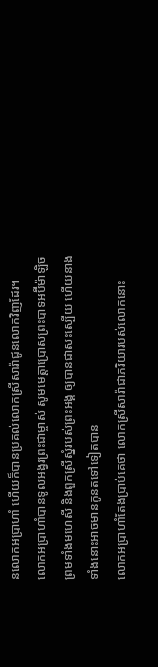នលោកអប្រាហាំ ហើយក៏បានប្រគល់លោកស្រីសារ៉ាជូនលោកវិញដែរ។
លោកអប្រាហាំបានទូលអង្វរព្រះជាម្ចាស់ សូមមេត្តាប្រោសព្រះបាទអប៊ីម៉ាឡិច ព្រមទាំងមហេសី និងពួកស្រីស្នំរបស់ព្រះអង្គ ឲ្យបានជាសះស្បើយ ហើយនាងទាំងនោះអាចមានកូនតទៅទៀតបាន
លោកអប្រាហាំតែងប្រាប់គេថា លោកស្រីសារ៉ាជាភរិយារបស់លោកនោះ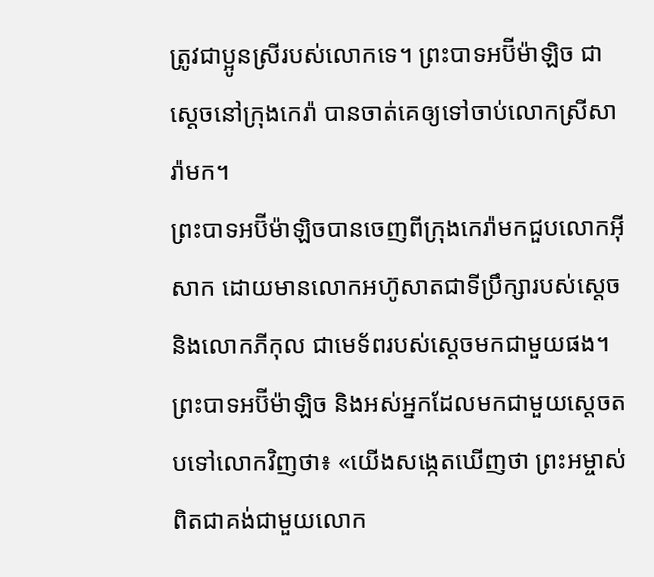ត្រូវជាប្អូនស្រីរបស់លោកទេ។ ព្រះបាទអប៊ីម៉ាឡិច ជាស្ដេចនៅក្រុងកេរ៉ា បានចាត់គេឲ្យទៅចាប់លោកស្រីសារ៉ាមក។
ព្រះបាទអប៊ីម៉ាឡិចបានចេញពីក្រុងកេរ៉ាមកជួបលោកអ៊ីសាក ដោយមានលោកអហ៊ូសាតជាទីប្រឹក្សារបស់ស្ដេច និងលោកភីកុល ជាមេទ័ពរបស់ស្ដេចមកជាមួយផង។
ព្រះបាទអប៊ីម៉ាឡិច និងអស់អ្នកដែលមកជាមួយស្ដេចតបទៅលោកវិញថា៖ «យើងសង្កេតឃើញថា ព្រះអម្ចាស់ពិតជាគង់ជាមួយលោក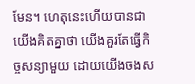មែន។ ហេតុនេះហើយបានជាយើងគិតគ្នាថា យើងគួរតែធ្វើកិច្ចសន្យាមួយ ដោយយើងចងស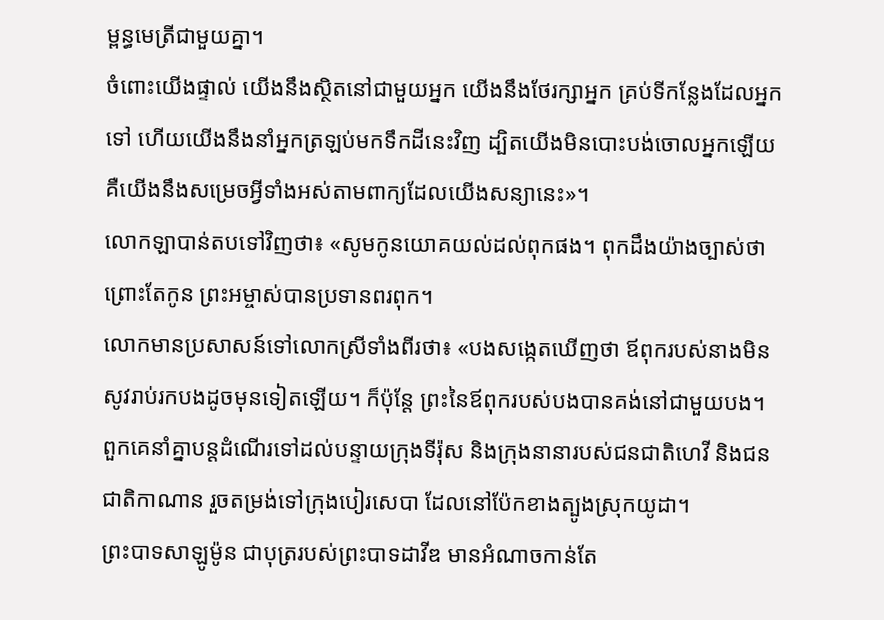ម្ពន្ធមេត្រីជាមួយគ្នា។
ចំពោះយើងផ្ទាល់ យើងនឹងស្ថិតនៅជាមួយអ្នក យើងនឹងថែរក្សាអ្នក គ្រប់ទីកន្លែងដែលអ្នកទៅ ហើយយើងនឹងនាំអ្នកត្រឡប់មកទឹកដីនេះវិញ ដ្បិតយើងមិនបោះបង់ចោលអ្នកឡើយ គឺយើងនឹងសម្រេចអ្វីទាំងអស់តាមពាក្យដែលយើងសន្យានេះ»។
លោកឡាបាន់តបទៅវិញថា៖ «សូមកូនយោគយល់ដល់ពុកផង។ ពុកដឹងយ៉ាងច្បាស់ថា ព្រោះតែកូន ព្រះអម្ចាស់បានប្រទានពរពុក។
លោកមានប្រសាសន៍ទៅលោកស្រីទាំងពីរថា៖ «បងសង្កេតឃើញថា ឪពុករបស់នាងមិនសូវរាប់រកបងដូចមុនទៀតឡើយ។ ក៏ប៉ុន្តែ ព្រះនៃឪពុករបស់បងបានគង់នៅជាមួយបង។
ពួកគេនាំគ្នាបន្តដំណើរទៅដល់បន្ទាយក្រុងទីរ៉ុស និងក្រុងនានារបស់ជនជាតិហេវី និងជនជាតិកាណាន រួចតម្រង់ទៅក្រុងបៀរសេបា ដែលនៅប៉ែកខាងត្បូងស្រុកយូដា។
ព្រះបាទសាឡូម៉ូន ជាបុត្ររបស់ព្រះបាទដាវីឌ មានអំណាចកាន់តែ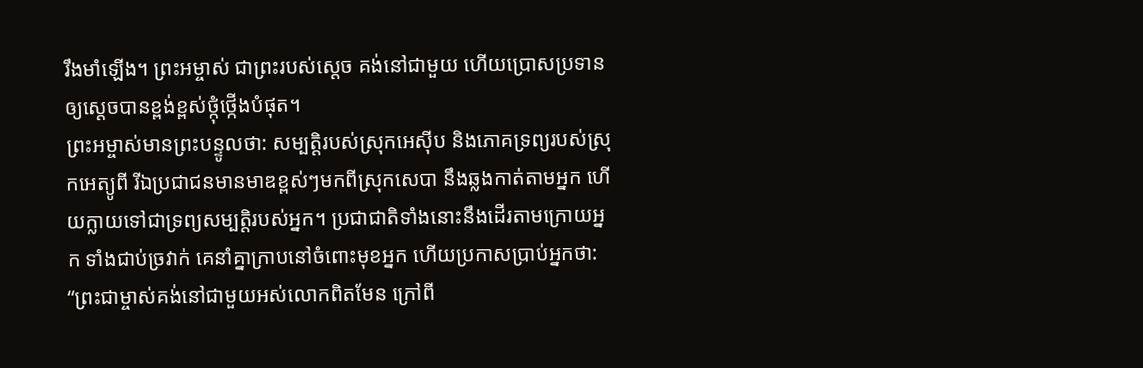រឹងមាំឡើង។ ព្រះអម្ចាស់ ជាព្រះរបស់ស្ដេច គង់នៅជាមួយ ហើយប្រោសប្រទានឲ្យស្ដេចបានខ្ពង់ខ្ពស់ថ្កុំថ្កើងបំផុត។
ព្រះអម្ចាស់មានព្រះបន្ទូលថា: សម្បត្តិរបស់ស្រុកអេស៊ីប និងភោគទ្រព្យរបស់ស្រុកអេត្យូពី រីឯប្រជាជនមានមាឌខ្ពស់ៗមកពីស្រុកសេបា នឹងឆ្លងកាត់តាមអ្នក ហើយក្លាយទៅជាទ្រព្យសម្បត្តិរបស់អ្នក។ ប្រជាជាតិទាំងនោះនឹងដើរតាមក្រោយអ្នក ទាំងជាប់ច្រវាក់ គេនាំគ្នាក្រាបនៅចំពោះមុខអ្នក ហើយប្រកាសប្រាប់អ្នកថា: “ព្រះជាម្ចាស់គង់នៅជាមួយអស់លោកពិតមែន ក្រៅពី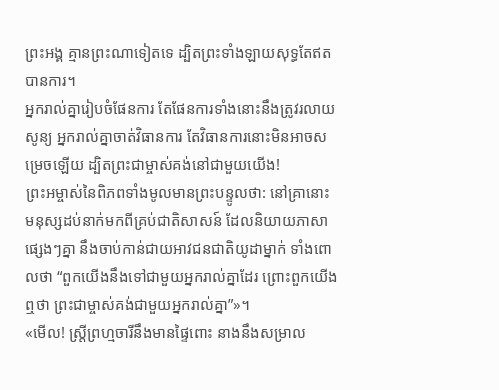ព្រះអង្គ គ្មានព្រះណាទៀតទេ ដ្បិតព្រះទាំងឡាយសុទ្ធតែឥតបានការ។
អ្នករាល់គ្នារៀបចំផែនការ តែផែនការទាំងនោះនឹងត្រូវរលាយសូន្យ អ្នករាល់គ្នាចាត់វិធានការ តែវិធានការនោះមិនអាចសម្រេចឡើយ ដ្បិតព្រះជាម្ចាស់គង់នៅជាមួយយើង!
ព្រះអម្ចាស់នៃពិភពទាំងមូលមានព្រះបន្ទូលថា: នៅគ្រានោះ មនុស្សដប់នាក់មកពីគ្រប់ជាតិសាសន៍ ដែលនិយាយភាសាផ្សេងៗគ្នា នឹងចាប់កាន់ជាយអាវជនជាតិយូដាម្នាក់ ទាំងពោលថា “ពួកយើងនឹងទៅជាមួយអ្នករាល់គ្នាដែរ ព្រោះពួកយើងឮថា ព្រះជាម្ចាស់គង់ជាមួយអ្នករាល់គ្នា”»។
«មើល! ស្ត្រីព្រហ្មចារីនឹងមានផ្ទៃពោះ នាងនឹងសម្រាល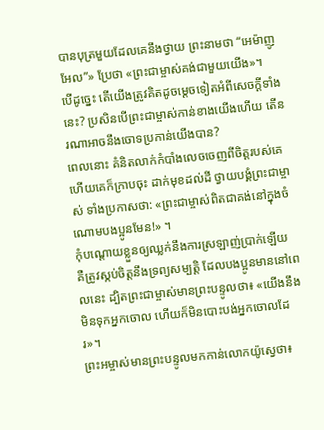បានបុត្រមួយដែលគេនឹងថ្វាយ ព្រះនាមថា “អេម៉ាញូអែល”» ប្រែថា «ព្រះជាម្ចាស់គង់ជាមួយយើង»។
បើដូច្នេះ តើយើងត្រូវគិតដូចម្ដេចទៀតអំពីសេចក្ដីទាំងនេះ? ប្រសិនបើព្រះជាម្ចាស់កាន់ខាងយើងហើយ តើនរណាអាចនឹងចោទប្រកាន់យើងបាន?
ពេលនោះ គំនិតលាក់កំបាំងលេចចេញពីចិត្តរបស់គេ ហើយគេក៏ក្រាបចុះ ដាក់មុខដល់ដី ថ្វាយបង្គំព្រះជាម្ចាស់ ទាំងប្រកាសថា: «ព្រះជាម្ចាស់ពិតជាគង់នៅក្នុងចំណោមបងប្អូនមែន!» ។
កុំបណ្ដោយខ្លួនឲ្យឈ្លក់នឹងការស្រឡាញ់ប្រាក់ឡើយ គឺត្រូវស្កប់ចិត្តនឹងទ្រព្យសម្បត្តិ ដែលបងប្អូនមាននៅពេលនេះ ដ្បិតព្រះជាម្ចាស់មានព្រះបន្ទូលថា៖ «យើងនឹងមិនទុកអ្នកចោល ហើយក៏មិនបោះបង់អ្នកចោលដែរ»។
ព្រះអម្ចាស់មានព្រះបន្ទូលមកកាន់លោកយ៉ូស្វេថា៖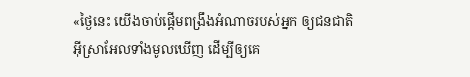«ថ្ងៃនេះ យើងចាប់ផ្ដើមពង្រឹងអំណាចរបស់អ្នក ឲ្យជនជាតិអ៊ីស្រាអែលទាំងមូលឃើញ ដើម្បីឲ្យគេ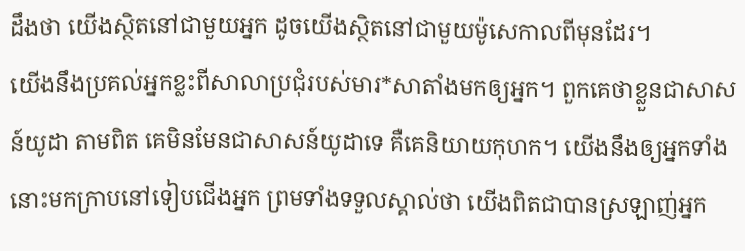ដឹងថា យើងស្ថិតនៅជាមួយអ្នក ដូចយើងស្ថិតនៅជាមួយម៉ូសេកាលពីមុនដែរ។
យើងនឹងប្រគល់អ្នកខ្លះពីសាលាប្រជុំរបស់មារ*សាតាំងមកឲ្យអ្នក។ ពួកគេថាខ្លួនជាសាសន៍យូដា តាមពិត គេមិនមែនជាសាសន៍យូដាទេ គឺគេនិយាយកុហក។ យើងនឹងឲ្យអ្នកទាំងនោះមកក្រាបនៅទៀបជើងអ្នក ព្រមទាំងទទួលស្គាល់ថា យើងពិតជាបានស្រឡាញ់អ្នក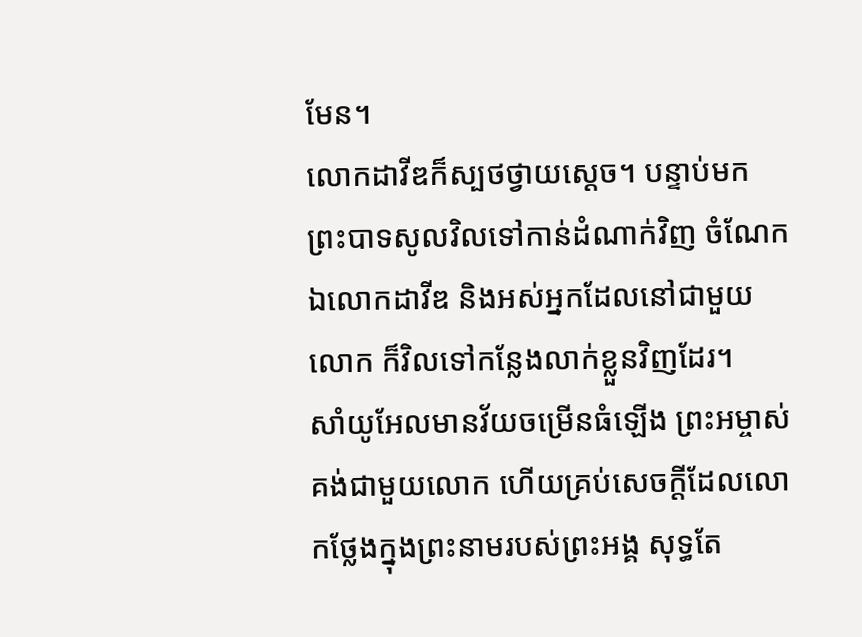មែន។
លោកដាវីឌក៏ស្បថថ្វាយស្ដេច។ បន្ទាប់មក ព្រះបាទសូលវិលទៅកាន់ដំណាក់វិញ ចំណែកឯលោកដាវីឌ និងអស់អ្នកដែលនៅជាមួយលោក ក៏វិលទៅកន្លែងលាក់ខ្លួនវិញដែរ។
សាំយូអែលមានវ័យចម្រើនធំឡើង ព្រះអម្ចាស់គង់ជាមួយលោក ហើយគ្រប់សេចក្ដីដែលលោកថ្លែងក្នុងព្រះនាមរបស់ព្រះអង្គ សុទ្ធតែ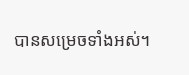បានសម្រេចទាំងអស់។